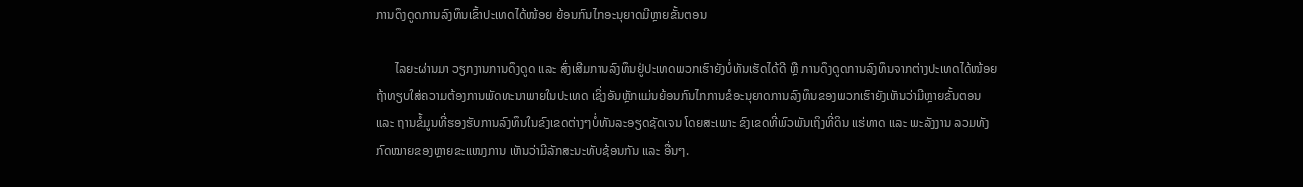ການດຶງດູດການລົງທຶນເຂົ້າປະເທດໄດ້ໜ້ອຍ ຍ້ອນກົນໄກອະນຸຍາດມີຫຼາຍຂັ້ນຕອນ

      ໄລຍະຜ່ານມາ ວຽກງານການດຶງດູດ ແລະ ສົ່ງເສີມການລົງທຶນຢູ່ປະເທດພວກເຮົາຍັງບໍ່ທັນເຮັດໄດ້ດີ ຫຼື ການດຶງດູດການລົງທຶນຈາກຕ່າງປະເທດໄດ້ໜ້ອຍ ຖ້າທຽບໃສ່ຄວາມຕ້ອງການພັດທະນາພາຍໃນປະເທດ ເຊິ່ງອັນຫຼັກແມ່ນຍ້ອນກົນໄກການຂໍອະນຸຍາດການລົງທຶນຂອງພວກເຮົາຍັງເຫັນວ່າມີຫຼາຍຂັ້ນຕອນ ແລະ ຖານຂໍ້ມູນທີ່ຮອງຮັບການລົງທຶນໃນຂົງເຂດຕ່າງໆບໍ່ທັນລະອຽດຊັດເຈນ ໂດຍສະເພາະ ຂົງເຂດທີ່ພົວພັນເຖິງທີ່ດິນ ແຮ່ທາດ ແລະ ພະລັງງານ ລວມທັງກົດໝາຍຂອງຫຼາຍຂະແໜງການ ເຫັນວ່າມີລັກສະນະທັບຊ້ອນກັນ ແລະ ອື່ນໆ.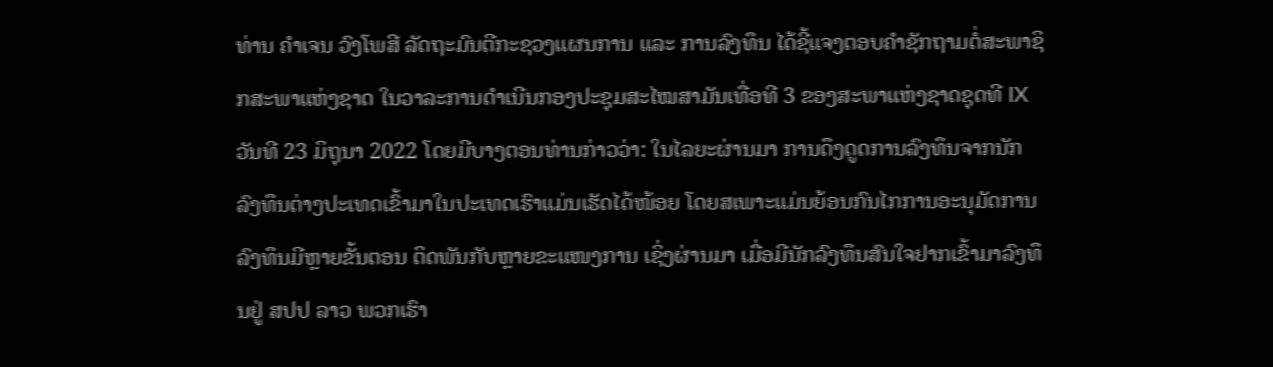ທ່ານ ຄໍາເຈນ ວົງໂພສີ ລັດຖະມົນຕີກະຊວງແຜນການ ແລະ ການລົງທຶນ ໄດ້ຊີ້ແຈງຕອບຄໍາຊັກຖາມຕໍ່ສະພາຊິກສະພາແຫ່ງຊາດ ໃນວາລະການດຳເນີນກອງປະຊຸມສະໄໝສາມັນເທື່ອທີ 3 ຂອງສະພາແຫ່ງຊາດຊຸດທີ IX ວັນທີ 23 ມິຖຸນາ 2022 ໂດຍມີບາງຕອນທ່ານກ່າວວ່າ: ໃນໄລຍະຜ່ານມາ ການດຶງດູດການລົງທຶນຈາກນັກລົງທຶນຕ່າງປະເທດເຂົ້າມາໃນປະເທດເຮົາແມ່ນເຮັດໄດ້ໜ້ອຍ ໂດຍສເພາະແມ່ນຍ້ອນກົນໄກການອະນຸມັດການລົງທຶນມີຫຼາຍຂັ້ນຕອນ ຕິດພັນກັບຫຼາຍຂະແໜງການ ເຊິ່ງຜ່ານມາ ເມື່ອມີນັກລົງທຶນສົນໃຈຢາກເຂົ້າມາລົງທຶນຢູ່ ສປປ ລາວ ພວກເຮົາ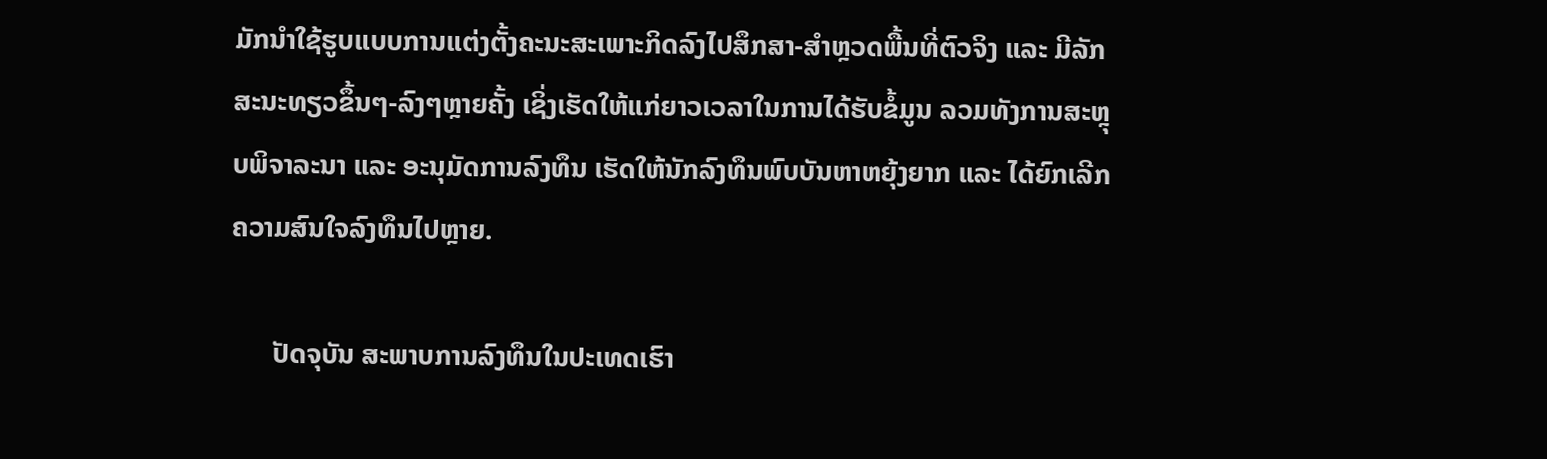ມັກນໍາໃຊ້ຮູບແບບການແຕ່ງຕັ້ງຄະນະສະເພາະກິດລົງໄປສຶກສາ-ສໍາຫຼວດພື້ນທີ່ຕົວຈິງ ແລະ ມີລັກສະນະທຽວຂຶ້ນໆ-ລົງໆຫຼາຍຄັ້ງ ເຊິ່ງເຮັດໃຫ້ແກ່ຍາວເວລາໃນການໄດ້ຮັບຂໍ້ມູນ ລວມທັງການສະຫຼຸບພິຈາລະນາ ແລະ ອະນຸມັດການລົງທຶນ ເຮັດໃຫ້ນັກລົງທຶນພົບບັນຫາຫຍຸ້ງຍາກ ແລະ ໄດ້ຍົກເລີກຄວາມສົນໃຈລົງທຶນໄປຫຼາຍ.

      ປັດຈຸບັນ ສະພາບການລົງທຶນໃນປະເທດເຮົາ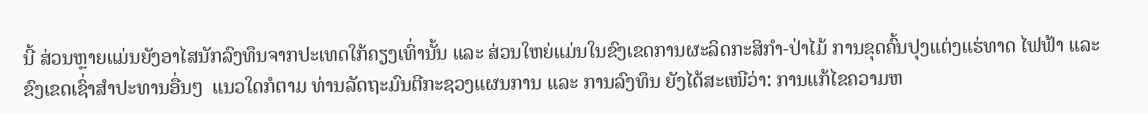ນີ້ ສ່ວນຫຼາຍແມ່ນຍັງອາໄສນັກລົງທຶນຈາກປະເທດໃກ້ຄຽງເທົ່ານັ້ນ ແລະ ສ່ວນໃຫຍ່ແມ່ນໃນຂົງເຂດການຜະລິດກະສິກໍາ-ປ່າໄມ້ ການຂຸດຄົ້ນປຸງແຕ່ງແຮ່ທາດ ໄຟຟ້າ ແລະ ຂົງເຂດເຊົ່າສໍາປະທານອື່ນໆ  ແນວໃດກໍຕາມ ທ່ານລັດຖະມົນຕີກະຊວງແຜນການ ແລະ ການລົງທຶນ ຍັງໄດ້ສະເໜີວ່າ: ການແກ້ໄຂຄວາມຫ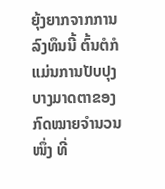ຍຸ້ງຍາກຈາກການລົງທຶນນີ້ ຕົ້ນຕໍກໍແມ່ນການປັບປຸງບາງມາດຕາຂອງກົດໝາຍຈໍານວນໜຶ່ງ ທີ່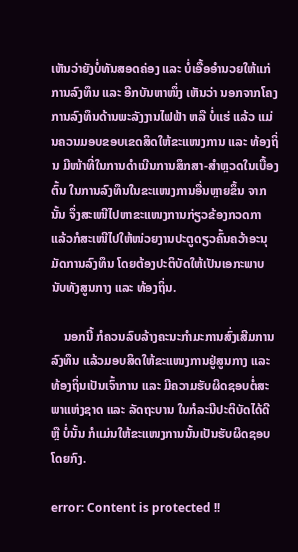ເຫັນວ່າຍັງບໍ່ທັນສອດຄ່ອງ ແລະ ບໍ່ເອື້ອອໍານວຍໃຫ້ແກ່ການລົງທຶນ ແລະ ອີກບັນຫາໜຶ່ງ ເຫັນວ່າ ນອກຈາກໂຄງການລົງທຶນດ້ານພະລັງງານໄຟຟ້າ ຫລື ບໍ່ແຮ່ ແລ້ວ ແມ່ນຄວນມອບຂອບເຂດສິດໃຫ້ຂະແໜງການ ແລະ ທ້ອງຖິ່ນ ມີໜ້າທີ່ໃນການດໍາເນີນການສຶກສາ-ສໍາຫຼວດໃນເບື້ອງຕົ້ນ ໃນການລົງທຶນໃນຂະແໜງການອື່ນຫຼາຍຂຶ້ນ ຈາກນັ້ນ ຈຶ່ງສະເໜີໄປຫາຂະແໜງການກ່ຽວຂ້ອງກວດກາ ແລ້ວກໍສະເໜີໄປໃຫ້ໜ່ວຍງານປະຕູດຽວຄົ້ນຄວ້າອະນຸມັດການລົງທຶນ ໂດຍຕ້ອງປະຕິບັດໃຫ້ເປັນເອກະພາບ ນັບທັງສູນກາງ ແລະ ທ້ອງຖິ່ນ.

    ນອກນີ້ ກໍຄວນລົບລ້າງຄະນະກໍາມະການສົ່ງເສີມການລົງທຶນ ແລ້ວມອບສິດໃຫ້ຂະແໜງການຢູ່ສູນກາງ ແລະ ທ້ອງຖິ່ນເປັນເຈົ້າການ ແລະ ມີຄວາມຮັບຜິດຊອບຕໍ່ສະພາແຫ່ງຊາດ ແລະ ລັດຖະບານ ໃນກໍລະນີປະຕິບັດໄດ້ດີ ຫຼື ບໍ່ນັ້ນ ກໍແມ່ນໃຫ້ຂະແໜງການນັ້ນເປັນຮັບຜິດຊອບໂດຍກົງ.

error: Content is protected !!